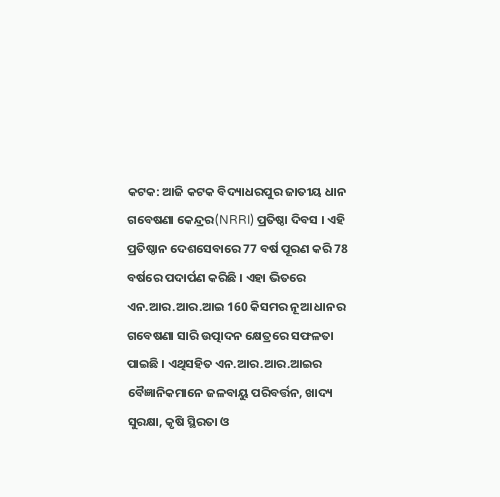କଟକ: ଆଜି କଟକ ବିଦ୍ୟାଧରପୁର ଜାତୀୟ ଧାନ ଗବେଷଣା କେନ୍ଦ୍ରର(NRRI) ପ୍ରତିଷ୍ଠା ଦିବସ । ଏହି ପ୍ରତିଷ୍ଠାନ ଦେଶସେବାରେ 77 ବର୍ଷ ପୂରଣ କରି 78 ବର୍ଷରେ ପଦାର୍ପଣ କରିଛି । ଏହା ଭିତରେ ଏନ.ଆର.ଆର.ଆଇ 160 କିସମର ନୂଆ ଧାନର ଗବେଷଣା ସାରି ଉତ୍ପାଦନ କ୍ଷେତ୍ରରେ ସଫଳତା ପାଇଛି । ଏଥିସହିତ ଏନ.ଆର.ଆର.ଆଇର ବୈଜ୍ଞାନିକମାନେ ଜଳବାୟୁ ପରିବର୍ତ୍ତନ, ଖାଦ୍ୟ ସୁରକ୍ଷା, କୃଷି ସ୍ଥିରତା ଓ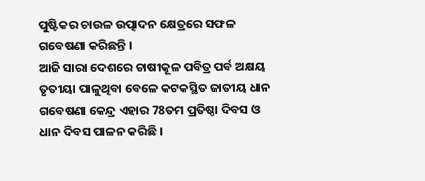ପୁଷ୍ଟିକର ଚାଉଳ ଉତ୍ପାଦନ କ୍ଷେତ୍ରରେ ସଫଳ ଗବେଷଣା କରିଛନ୍ତି ।
ଆଜି ସାରା ଦେଶରେ ଚାଷୀକୂଳ ପବିତ୍ର ପର୍ବ ଅକ୍ଷୟ ତୃତୀୟା ପାଳୁଥିବା ବେଳେ କଟକସ୍ଥିତ ଜାତୀୟ ଧାନ ଗବେଷଣା କେନ୍ଦ୍ର ଏହାର 78ତମ ପ୍ରତିଷ୍ଠା ଦିବସ ଓ ଧାନ ଦିବସ ପାଳନ କରିଛି ।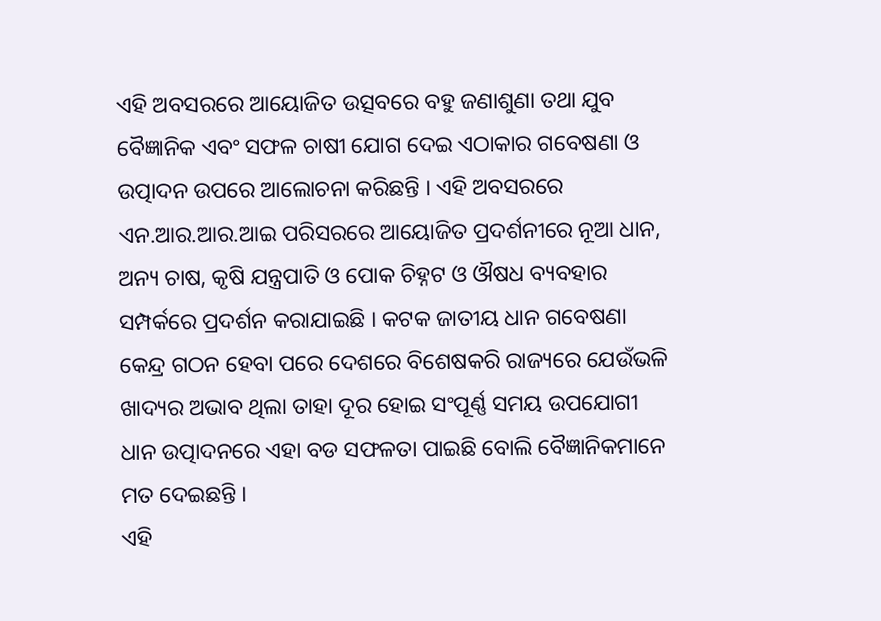ଏହି ଅବସରରେ ଆୟୋଜିତ ଉତ୍ସବରେ ବହୁ ଜଣାଶୁଣା ତଥା ଯୁବ ବୈଜ୍ଞାନିକ ଏବଂ ସଫଳ ଚାଷୀ ଯୋଗ ଦେଇ ଏଠାକାର ଗବେଷଣା ଓ ଉତ୍ପାଦନ ଉପରେ ଆଲୋଚନା କରିଛନ୍ତି । ଏହି ଅବସରରେ ଏନ.ଆର.ଆର.ଆଇ ପରିସରରେ ଆୟୋଜିତ ପ୍ରଦର୍ଶନୀରେ ନୂଆ ଧାନ, ଅନ୍ୟ ଚାଷ, କୃଷି ଯନ୍ତ୍ରପାତି ଓ ପୋକ ଚିହ୍ନଟ ଓ ଔଷଧ ବ୍ୟବହାର ସମ୍ପର୍କରେ ପ୍ରଦର୍ଶନ କରାଯାଇଛି । କଟକ ଜାତୀୟ ଧାନ ଗବେଷଣା କେନ୍ଦ୍ର ଗଠନ ହେବା ପରେ ଦେଶରେ ବିଶେଷକରି ରାଜ୍ୟରେ ଯେଉଁଭଳି ଖାଦ୍ୟର ଅଭାବ ଥିଲା ତାହା ଦୂର ହୋଇ ସଂପୂର୍ଣ୍ଣ ସମୟ ଉପଯୋଗୀ ଧାନ ଉତ୍ପାଦନରେ ଏହା ବଡ ସଫଳତା ପାଇଛି ବୋଲି ବୈଜ୍ଞାନିକମାନେ ମତ ଦେଇଛନ୍ତି ।
ଏହି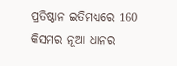ପ୍ରତିଷ୍ଠାନ ଇତିମଧ୍ୟରେ 160 କିସମର ନୂଆ ଧାନର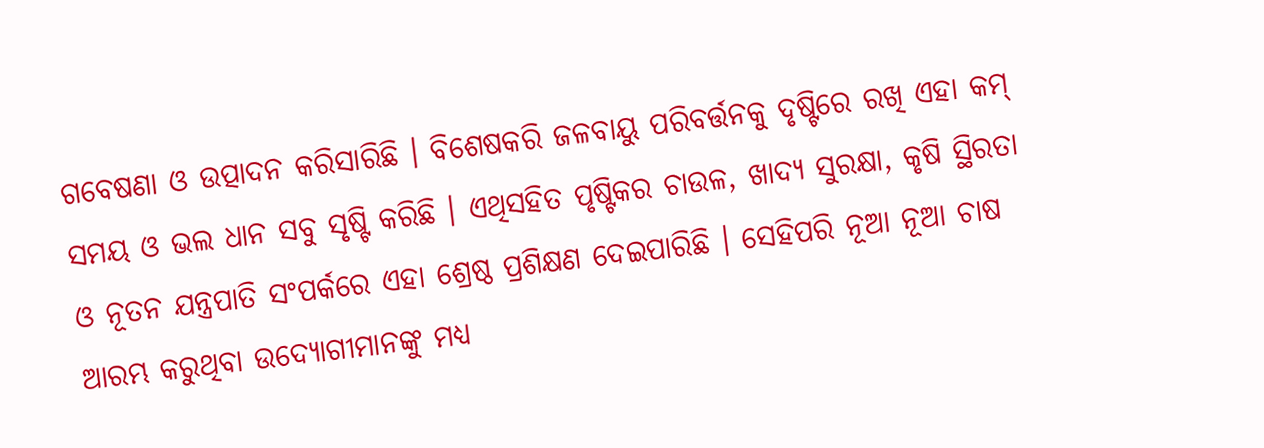ଗବେଷଣା ଓ ଉତ୍ପାଦନ କରିସାରିଛି । ବିଶେଷକରି ଜଳବାୟୁ ପରିବର୍ତ୍ତନକୁ ଦୃଷ୍ଟିରେ ରଖି ଏହା କମ୍ ସମୟ ଓ ଭଲ ଧାନ ସବୁ ସୃଷ୍ଟି କରିଛି । ଏଥିସହିତ ପୃଷ୍ଟିକର ଚାଉଳ, ଖାଦ୍ୟ ସୁରକ୍ଷା, କୃଷି ସ୍ଥିରତା ଓ ନୂତନ ଯନ୍ତ୍ରପାତି ସଂପର୍କରେ ଏହା ଶ୍ରେଷ୍ଠ ପ୍ରଶିକ୍ଷଣ ଦେଇପାରିଛି । ସେହିପରି ନୂଆ ନୂଆ ଚାଷ ଆରମ୍ଭ କରୁଥିବା ଉଦ୍ୟୋଗୀମାନଙ୍କୁ ମଧ୍ୟ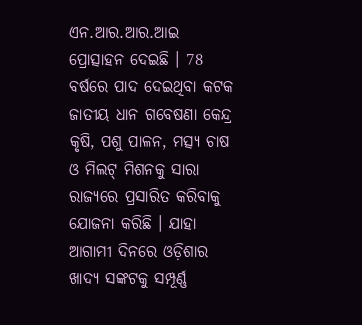ଏନ.ଆର.ଆର.ଆଇ ପ୍ରୋତ୍ସାହନ ଦେଇଛି । 78 ବର୍ଷରେ ପାଦ ଦେଇଥିବା କଟକ ଜାତୀୟ ଧାନ ଗବେଷଣା କେନ୍ଦ୍ର କୃଷି, ପଶୁ ପାଳନ, ମତ୍ସ୍ୟ ଚାଷ ଓ ମିଲଟ୍ ମିଶନକୁ ସାରା ରାଜ୍ୟରେ ପ୍ରସାରିତ କରିବାକୁ ଯୋଜନା କରିଛି । ଯାହା ଆଗାମୀ ଦିନରେ ଓଡ଼ିଶାର ଖାଦ୍ୟ ସଙ୍କଟକୁ ସମ୍ପୂର୍ଣ୍ଣ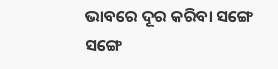ଭାବରେ ଦୂର କରିବା ସଙ୍ଗେ ସଙ୍ଗେ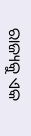ରାଜ୍ୟକୁ ଏକ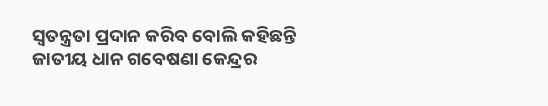ସ୍ଵତନ୍ତ୍ରତା ପ୍ରଦାନ କରିବ ବୋଲି କହିଛନ୍ତି ଜାତୀୟ ଧାନ ଗବେଷଣା କେନ୍ଦ୍ରର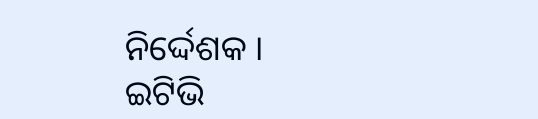ନିର୍ଦ୍ଦେଶକ ।
ଇଟିଭି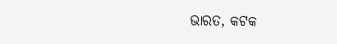ଭାରତ, କଟକ